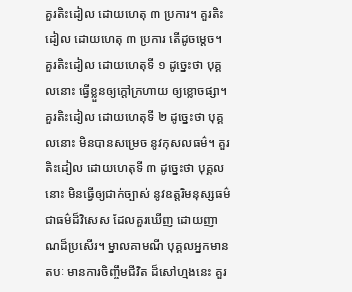គួរតិះដៀល ដោយហេតុ ៣ ប្រការ។ គួរតិះដៀល ដោយហេតុ ៣ ប្រការ តើដូចម្តេច។ គួរតិះដៀល ដោយហេតុទី ១ ដូច្នេះថា បុគ្គលនោះ ធ្វើខ្លួនឲ្យក្តៅក្រហាយ ឲ្យខ្លោចផ្សា។ គួរតិះដៀល ដោយហេតុទី ២ ដូច្នេះថា បុគ្គលនោះ មិនបានសម្រេច នូវកុសលធម៌។ គួរតិះដៀល ដោយហេតុទី ៣ ដូច្នេះថា បុគ្គលនោះ មិនធ្វើឲ្យជាក់ច្បាស់ នូវឧត្តរិមនុស្សធម៌ ជាធម៌ដ៏វិសេស ដែលគួរឃើញ ដោយញាណដ៏ប្រសើរ។ ម្នាលគាមណី បុគ្គលអ្នកមានតបៈ មានការចិញ្ចឹមជីវិត ដ៏សៅហ្មងនេះ គួរ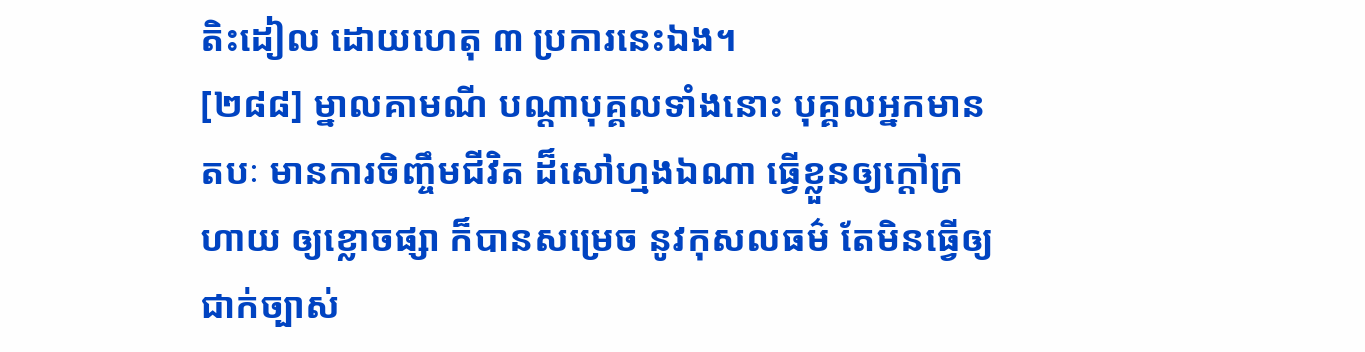តិះដៀល ដោយហេតុ ៣ ប្រការនេះឯង។
[២៨៨] ម្នាលគាមណី បណ្តាបុគ្គលទាំងនោះ បុគ្គលអ្នកមានតបៈ មានការចិញ្ចឹមជីវិត ដ៏សៅហ្មងឯណា ធ្វើខ្លួនឲ្យក្តៅក្រហាយ ឲ្យខ្លោចផ្សា ក៏បានសម្រេច នូវកុសលធម៌ តែមិនធ្វើឲ្យជាក់ច្បាស់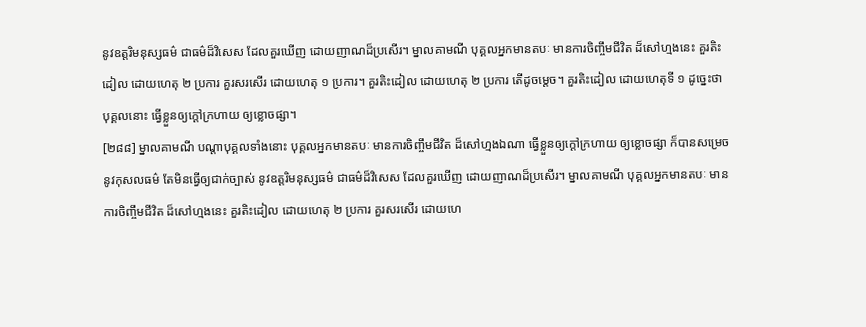នូវឧត្តរិមនុស្សធម៌ ជាធម៌ដ៏វិសេស ដែលគួរឃើញ ដោយញាណដ៏ប្រសើរ។ ម្នាលគាមណី បុគ្គលអ្នកមានតបៈ មានការចិញ្ចឹមជីវិត ដ៏សៅហ្មងនេះ គួរតិះដៀល ដោយហេតុ ២ ប្រការ គួរសរសើរ ដោយហេតុ ១ ប្រការ។ គួរតិះដៀល ដោយហេតុ ២ ប្រការ តើដូចម្តេច។ គួរតិះដៀល ដោយហេតុទី ១ ដូច្នេះថា បុគ្គលនោះ ធ្វើខ្លួនឲ្យក្តៅក្រហាយ ឲ្យខ្លោចផ្សា។
[២៨៨] ម្នាលគាមណី បណ្តាបុគ្គលទាំងនោះ បុគ្គលអ្នកមានតបៈ មានការចិញ្ចឹមជីវិត ដ៏សៅហ្មងឯណា ធ្វើខ្លួនឲ្យក្តៅក្រហាយ ឲ្យខ្លោចផ្សា ក៏បានសម្រេច នូវកុសលធម៌ តែមិនធ្វើឲ្យជាក់ច្បាស់ នូវឧត្តរិមនុស្សធម៌ ជាធម៌ដ៏វិសេស ដែលគួរឃើញ ដោយញាណដ៏ប្រសើរ។ ម្នាលគាមណី បុគ្គលអ្នកមានតបៈ មានការចិញ្ចឹមជីវិត ដ៏សៅហ្មងនេះ គួរតិះដៀល ដោយហេតុ ២ ប្រការ គួរសរសើរ ដោយហេ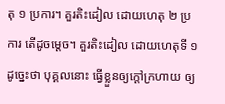តុ ១ ប្រការ។ គួរតិះដៀល ដោយហេតុ ២ ប្រការ តើដូចម្តេច។ គួរតិះដៀល ដោយហេតុទី ១ ដូច្នេះថា បុគ្គលនោះ ធ្វើខ្លួនឲ្យក្តៅក្រហាយ ឲ្យ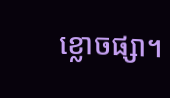ខ្លោចផ្សា។